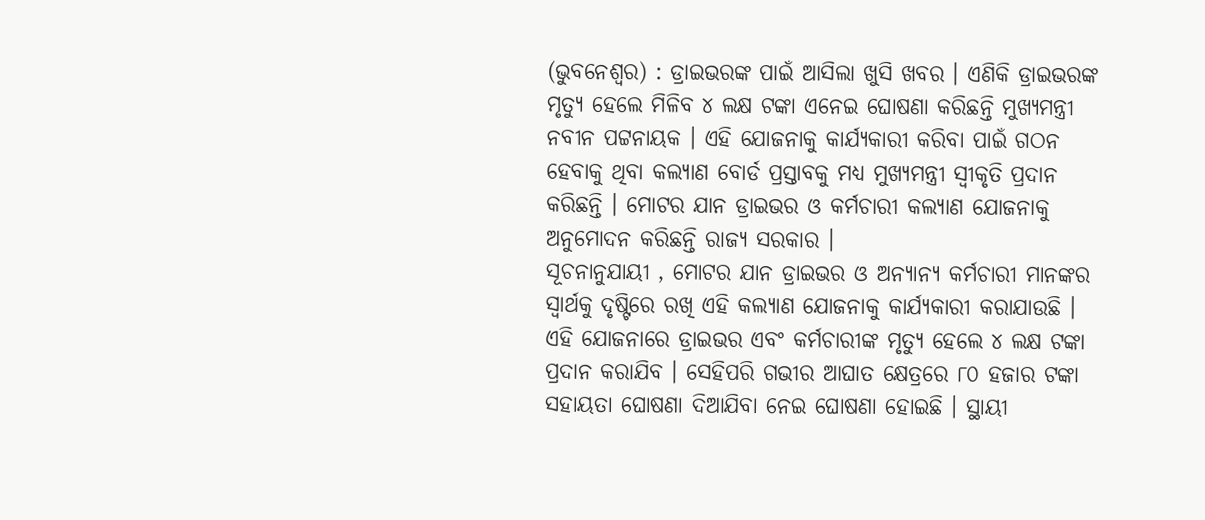(ଭୁବନେଶ୍ୱର) : ଡ୍ରାଇଭରଙ୍କ ପାଇଁ ଆସିଲା ଖୁସି ଖବର । ଏଣିକି ଡ୍ରାଇଭରଙ୍କ ମୃତ୍ୟୁ ହେଲେ ମିଳିବ ୪ ଲକ୍ଷ ଟଙ୍କା ଏନେଇ ଘୋଷଣା କରିଛନ୍ତି ମୁଖ୍ୟମନ୍ତ୍ରୀ ନବୀନ ପଟ୍ଟନାୟକ । ଏହି ଯୋଜନାକୁ କାର୍ଯ୍ୟକାରୀ କରିବା ପାଇଁ ଗଠନ ହେବାକୁ ଥିବା କଲ୍ୟାଣ ବୋର୍ଡ ପ୍ରସ୍ତାବକୁ ମଧ୍ୟ ମୁଖ୍ୟମନ୍ତ୍ରୀ ସ୍ୱୀକୃତି ପ୍ରଦାନ କରିଛନ୍ତି । ମୋଟର ଯାନ ଡ୍ରାଇଭର ଓ କର୍ମଚାରୀ କଲ୍ୟାଣ ଯୋଜନାକୁ ଅନୁମୋଦନ କରିଛନ୍ତି ରାଜ୍ୟ ସରକାର ।
ସୂଚନାନୁଯାୟୀ , ମୋଟର ଯାନ ଡ୍ରାଇଭର ଓ ଅନ୍ୟାନ୍ୟ କର୍ମଚାରୀ ମାନଙ୍କର ସ୍ୱାର୍ଥକୁ ଦୃଷ୍ଟିରେ ରଖି ଏହି କଲ୍ୟାଣ ଯୋଜନାକୁ କାର୍ଯ୍ୟକାରୀ କରାଯାଉଛି । ଏହି ଯୋଜନାରେ ଡ୍ରାଇଭର ଏବଂ କର୍ମଚାରୀଙ୍କ ମୃତ୍ୟୁ ହେଲେ ୪ ଲକ୍ଷ ଟଙ୍କା ପ୍ରଦାନ କରାଯିବ । ସେହିପରି ଗଭୀର ଆଘାତ କ୍ଷେତ୍ରରେ ୮୦ ହଜାର ଟଙ୍କା ସହାୟତା ଘୋଷଣା ଦିଆଯିବା ନେଇ ଘୋଷଣା ହୋଇଛି । ସ୍ଥାୟୀ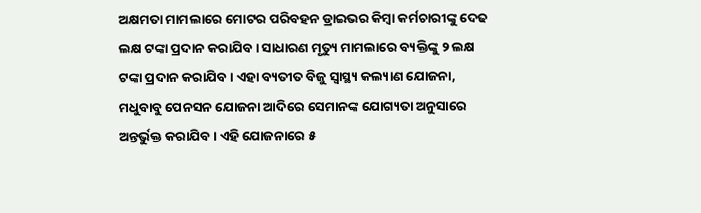ଅକ୍ଷମତା ମାମଲାରେ ମୋଟର ପରିବହନ ଡ୍ରାଇଭର କିମ୍ବା କର୍ମଚାରୀଙ୍କୁ ଦେଢ ଲକ୍ଷ ଟଙ୍କା ପ୍ରଦାନ କରାଯିବ । ସାଧାରଣ ମୃତ୍ୟୁ ମାମଲାରେ ବ୍ୟକ୍ତିଙ୍କୁ ୨ ଲକ୍ଷ ଟଙ୍କା ପ୍ରଦାନ କରାଯିବ । ଏହା ବ୍ୟତୀତ ବିଜୁ ସ୍ୱାସ୍ଥ୍ୟ କଲ୍ୟାଣ ଯୋଜନା, ମଧୁବାବୁ ପେନସନ ଯୋଜନା ଆଦିରେ ସେମାନଙ୍କ ଯୋଗ୍ୟତା ଅନୁସାରେ ଅନ୍ତର୍ଭୁକ୍ତ କରାଯିବ । ଏହି ଯୋଜନାରେ ୫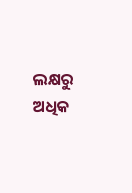ଲକ୍ଷରୁ ଅଧିକ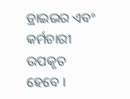ଡ୍ରାଇଭର ଏବଂ କର୍ମଚାରୀ ଉପକୃତ ହେବେ ।